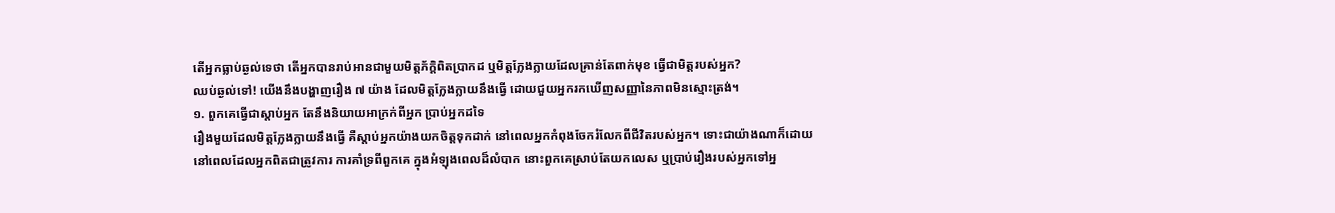តើអ្នកធ្លាប់ឆ្ងល់ទេថា តើអ្នកបានរាប់អានជាមួយមិត្តភ័ក្ដិពិតប្រាកដ ឬមិត្តក្លែងក្លាយដែលគ្រាន់តែពាក់មុខ ធ្វើជាមិត្តរបស់អ្នក?
ឈប់ឆ្ងល់ទៅ! យើងនឹងបង្ហាញរឿង ៧ យ៉ាង ដែលមិត្តក្លែងក្លាយនឹងធ្វើ ដោយជួយអ្នករកឃើញសញ្ញានៃភាពមិនស្មោះត្រង់។
១. ពួកគេធ្វើជាស្តាប់អ្នក តែនឹងនិយាយអាក្រក់ពីអ្នក ប្រាប់អ្នកដទៃ
រឿងមួយដែលមិត្តក្លែងក្លាយនឹងធ្វើ គឺស្តាប់អ្នកយ៉ាងយកចិត្តទុកដាក់ នៅពេលអ្នកកំពុងចែករំលែកពីជីវិតរបស់អ្នក។ ទោះជាយ៉ាងណាក៏ដោយ នៅពេលដែលអ្នកពិតជាត្រូវការ ការគាំទ្រពីពួកគេ ក្នុងអំឡុងពេលដ៏លំបាក នោះពួកគេស្រាប់តែយកលេស ឬប្រាប់រឿងរបស់អ្នកទៅអ្ន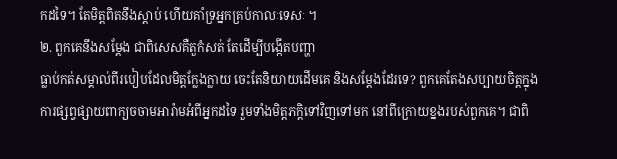កដទៃ។ តែមិត្តពិតនឹងស្តាប់ ហើយគាំទ្រអ្នកគ្រប់កាលៈទេសៈ ។
២. ពួកគេនឹងសម្តែង ជាពិសេសគឺតួកំសត់ តែដើម្បីបង្កើតបញ្ហា
ធ្លាប់កត់សម្គាល់ពីរបៀបដែលមិត្តក្លែងក្លាយ ចេះតែនិយាយដើមគេ និងសម្តែងដែរទេ? ពួកគេតែងសប្បាយចិត្តក្នុងការផ្សព្វផ្សាយពាក្យចចាមអារ៉ាមអំពីអ្នកដទៃ រួមទាំងមិត្តភក្តិទៅវិញទៅមក នៅពីក្រោយខ្នងរបស់ពួកគេ។ ជាពិ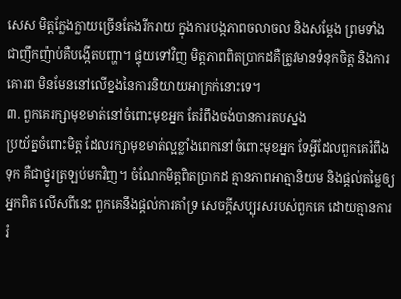សេស មិត្តក្លែងក្លាយច្រើនតែងរីករាយ ក្នុងការបង្កភាពចលាចល និងសម្តែង ព្រមទាំងជាញឹកញ៉ាប់គឺបង្កើតបញ្ហា។ ផ្ទុយទៅវិញ មិត្តភាពពិតប្រាកដគឺត្រូវមានទំនុកចិត្ត និងការគោរព មិនមែននៅលើខ្នងនៃការនិយាយអាក្រក់នោះទេ។
៣. ពួកគេរក្សាមុខមាត់នៅចំពោះមុខអ្នក តែរំពឹងចង់បានការតបស្នង
ប្រយ័ត្នចំពោះមិត្ត ដែលរក្សាមុខមាត់ល្អខ្លាំងពេកនៅចំពោះមុខអ្នក ទែអ្វីដែលពួកគេរំពឹងទុក គឺជាថ្នូរត្រឡប់មកវិញ។ ចំណែកមិត្តពិតប្រាកដ គ្មានភាពអាត្មានិយម និងផ្តល់តម្លៃឲ្យអ្នកពិត លើសពីនេះ ពួកគេនឹងផ្តល់ការគាំទ្រ សេចក្តីសប្បុរសរបស់ពួកគេ ដោយគ្មានការរំ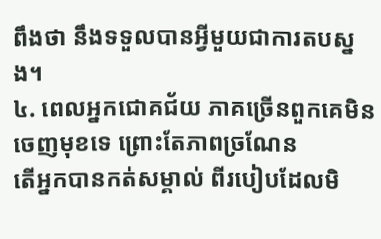ពឹងថា នឹងទទួលបានអ្វីមួយជាការតបស្នង។
៤. ពេលអ្នកជោគជ័យ ភាគច្រើនពួកគេមិនចេញមុខទេ ព្រោះតែភាពច្រណែន
តើអ្នកបានកត់សម្គាល់ ពីរបៀបដែលមិ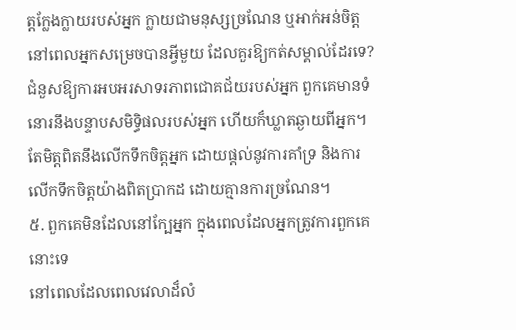ត្តក្លែងក្លាយរបស់អ្នក ក្លាយជាមនុស្សច្រណែន ឬអាក់អន់ចិត្តនៅពេលអ្នកសម្រេចបានអ្វីមួយ ដែលគួរឱ្យកត់សម្គាល់ដែរទេ? ជំនួសឱ្យការអបអរសាទរភាពជោគជ័យរបស់អ្នក ពួកគេមានទំនោរនឹងបន្ទាបសមិទ្ធិផលរបស់អ្នក ហើយក៏ឃ្លាតឆ្ងាយពីអ្នក។ តែមិត្តពិតនឹងលើកទឹកចិត្តអ្នក ដោយផ្តល់នូវការគាំទ្រ និងការលើកទឹកចិត្តយ៉ាងពិតប្រាកដ ដោយគ្មានការច្រណែន។
៥. ពួកគេមិនដែលនៅក្បែអ្នក ក្នុងពេលដែលអ្នកត្រូវការពួកគេនោះទេ
នៅពេលដែលពេលវេលាដ៏លំ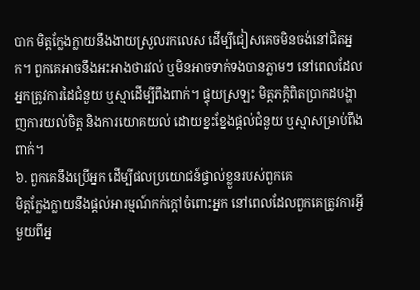បាក មិត្តក្លែងក្លាយនឹងងាយស្រួលរកលេស ដើម្បីជៀសគេចមិនចង់នៅជិតអ្នក។ ពួកគេអាចនឹងអះអាងថារវល់ ឬមិនអាចទាក់ទងបានភ្លាមៗ នៅពេលដែលអ្នកត្រូវការដៃជំនួយ ឬស្មាដើម្បីពឹងពាក់។ ផ្ទុយស្រឡះ មិត្ដភក្ដិពិតប្រាកដបង្ហាញការយល់ចិត្ត និងការយោគយល់ ដោយខ្នះខ្នែងផ្តល់ជំនួយ ឬស្មាសម្រាប់ពឹងពាក់។
៦. ពួកគេនឹងប្រើអ្នក ដើម្បីផលប្រយោជន៍ផ្ទាល់ខ្លួនរបស់ពួកគេ
មិត្តក្លែងក្លាយនឹងផ្តល់អារម្មណ៍កក់ក្ដៅចំពោះអ្នក នៅពេលដែលពួកគេត្រូវការអ្វីមួយពីអ្ន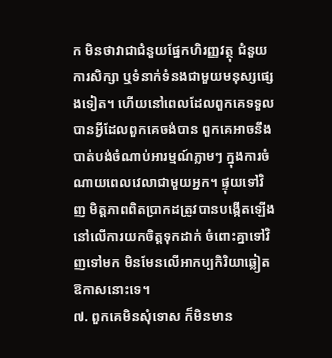ក មិនថាវាជាជំនួយផ្នែកហិរញ្ញវត្ថុ ជំនួយការសិក្សា ឬទំនាក់ទំនងជាមួយមនុស្សផ្សេងទៀត។ ហើយនៅពេលដែលពួកគេទទួលបានអ្វីដែលពួកគេចង់បាន ពួកគេអាចនឹងបាត់បង់ចំណាប់អារម្មណ៍ភ្លាមៗ ក្នុងការចំណាយពេលវេលាជាមួយអ្នក។ ផ្ទុយទៅវិញ មិត្តភាពពិតប្រាកដត្រូវបានបង្កើតឡើង នៅលើការយកចិត្តទុកដាក់ ចំពោះគ្នាទៅវិញទៅមក មិនមែនលើអាកប្បកិរិយាឆ្លៀតឱកាសនោះទេ។
៧. ពួកគេមិនសុំទោស ក៏មិនមាន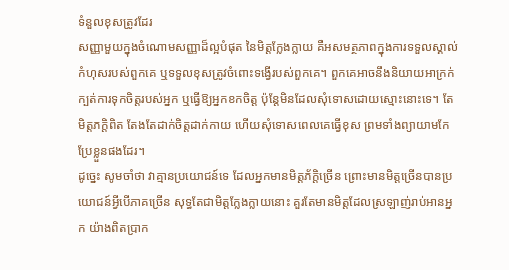ទំនួលខុសត្រូវដែរ
សញ្ញាមួយក្នុងចំណោមសញ្ញាដ៏ល្អបំផុត នៃមិត្តក្លែងក្លាយ គឺអសមត្ថភាពក្នុងការទទួលស្គាល់កំហុសរបស់ពួកគេ ឬទទួលខុសត្រូវចំពោះទង្វើរបស់ពួកគេ។ ពួកគេអាចនឹងនិយាយអាក្រក់ ក្បត់ការទុកចិត្តរបស់អ្នក ឬធ្វើឱ្យអ្នកខកចិត្ត ប៉ុន្តែមិនដែលសុំទោសដោយស្មោះនោះទេ។ តែមិត្តភក្តិពិត តែងតែដាក់ចិត្តដាក់កាយ ហើយសុំទោសពេលគេធ្វើខុស ព្រមទាំងព្យាយាមកែប្រែខ្លួនផងដែរ។
ដូច្នេះ សូមចាំថា វាគ្មានប្រយោជន៍ទេ ដែលអ្នកមានមិត្តភ័ក្តិច្រើន ព្រោះមានមិត្តច្រើនបានប្រយោជន៍អ្វីបើភាគច្រើន សុទ្ធតែជាមិត្តក្លែងក្លាយនោះ គួរតែមានមិត្តដែលស្រឡាញ់រាប់អានអ្នក យ៉ាងពិតប្រាក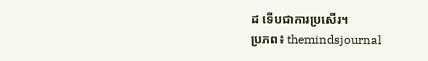ដ ទើបជាការប្រសើរ។
ប្រភព៖ themindsjournal